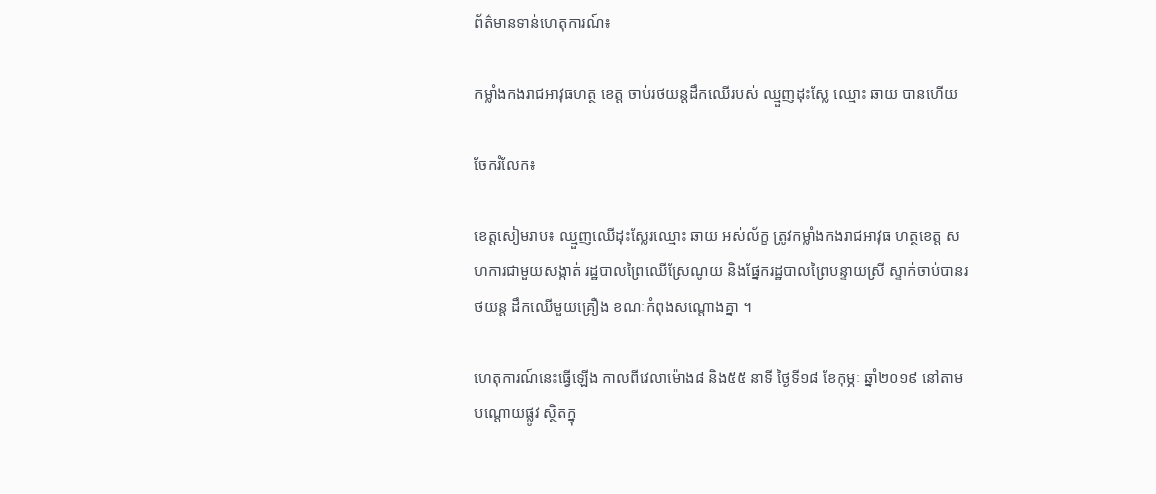ព័ត៌មានទាន់ហេតុការណ៍៖

កម្លាំងកងរាជអាវុធហត្ថ ខេត្ត ចាប់រថយន្តដឹកឈើរបស់ ឈ្មួញដុះស្លែ ឈ្មោះ ឆាយ បានហើយ

ចែករំលែក៖

ខេត្តសៀមរាប៖ ឈ្មួញឈើដុះស្លែរឈ្មោះ ឆាយ អស់ល័ក្ខ ត្រូវកម្លាំងកងរាជអាវុធ ហត្ថខេត្ត សហការជាមួយសង្កាត់ រដ្ឋបាលព្រៃឈើស្រែណូយ និងផ្នែករដ្ឋបាលព្រៃបន្ទាយស្រី ស្ទាក់ចាប់បានរថយន្ត ដឹកឈើមួយគ្រឿង ខណៈកំពុងសណ្តោងគ្នា ។

ហេតុការណ៍នេះធ្វើឡើង កាលពីវេលាម៉ោង៨ និង៥៥ នាទី ថ្ងៃទី១៨ ខែកុម្ភៈ ឆ្នាំ២០១៩ នៅតាមបណ្ដោយផ្លូវ ស្ថិតក្នុ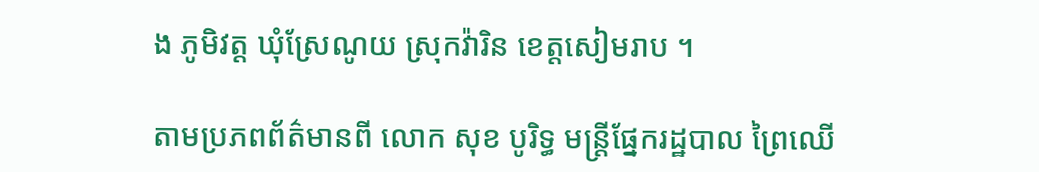ង ភូមិវត្ត ឃុំស្រែណូយ ស្រុកវ៉ារិន ខេត្តសៀមរាប ។

តាមប្រភពព័ត៌មានពី លោក សុខ បូរិទ្ធ មន្ត្រីផ្នែករដ្ឋបាល ព្រៃឈើ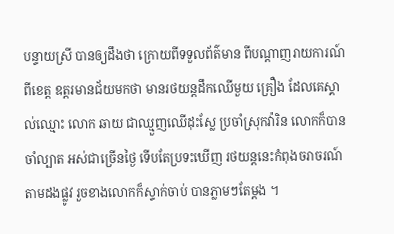បន្ទាយស្រី បានឲ្យដឹងថា ក្រោយពីទទួលព័ត៌មាន ពីបណ្តាញរាយការណ៍ពីខេត្ត ឧត្តរមានជ័យមកថា មានរថយន្តដឹកឈើមួយ គ្រឿង ដែលគេស្គាល់ឈ្មោះ លោក ឆាយ ជាឈ្មួញឈើដុះស្លែ ប្រចាំស្រុកវ៉ារិន លោកក៏បានចាំល្បាត អស់ជាច្រើនថ្ងៃ ទើបតែប្រទះឃើញ រថយន្តនេះកំពុងចរាចរណ៍ តាមដងផ្លូវ រួចខាងលោកក៏ស្ទាក់ចាប់ បានភ្លាមៗតែម្តង ។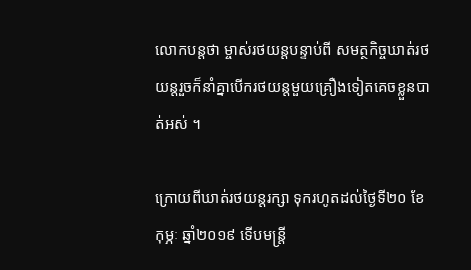លោកបន្តថា ម្ចាស់រថយន្តបន្ទាប់ពី សមត្ថកិច្ចឃាត់រថយន្តរួចក៏នាំគ្នាបើករថយន្តមួយគ្រឿងទៀតគេចខ្លួនបាត់អស់ ។

ក្រោយពីឃាត់រថយន្ដរក្សា ទុករហូតដល់ថ្ងៃទី២០ ខែ កុម្ភៈ ឆ្នាំ២០១៩ ទើបមន្រ្ដី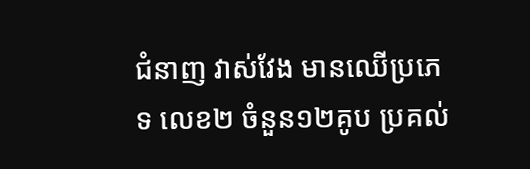ជំនាញ វាស់វែង មានឈើប្រភេទ លេខ២ ចំនួន១២គូប ប្រគល់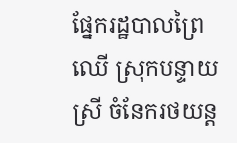ផ្នែករដ្ឋបាលព្រៃឈើ ស្រុកបន្ទាយស្រី ចំនែករថយន្ដ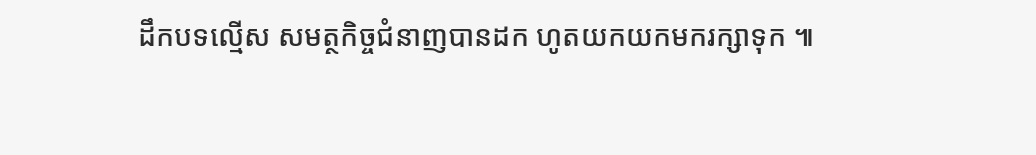ដឹកបទល្មើស សមត្ថកិច្ចជំនាញបានដក ហូតយកយកមករក្សាទុក ៕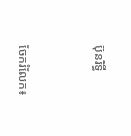ប៊ុនរិទ្ធី


ចែករំលែក៖